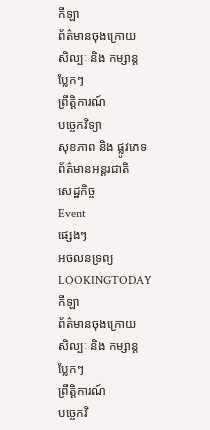កីឡា
ព័ត៌មានចុងក្រោយ
សិល្បៈ និង កម្សាន្ត
ប្លែកៗ
ព្រឹត្តិការណ៍
បច្ចេកវិទ្យា
សុខភាព និង ផ្លូវភេទ
ព័ត៌មានអន្តរជាតិ
សេដ្ឋកិច្ច
Event
ផ្សេងៗ
អចលនទ្រព្យ
LOOKINGTODAY
កីឡា
ព័ត៌មានចុងក្រោយ
សិល្បៈ និង កម្សាន្ត
ប្លែកៗ
ព្រឹត្តិការណ៍
បច្ចេកវិ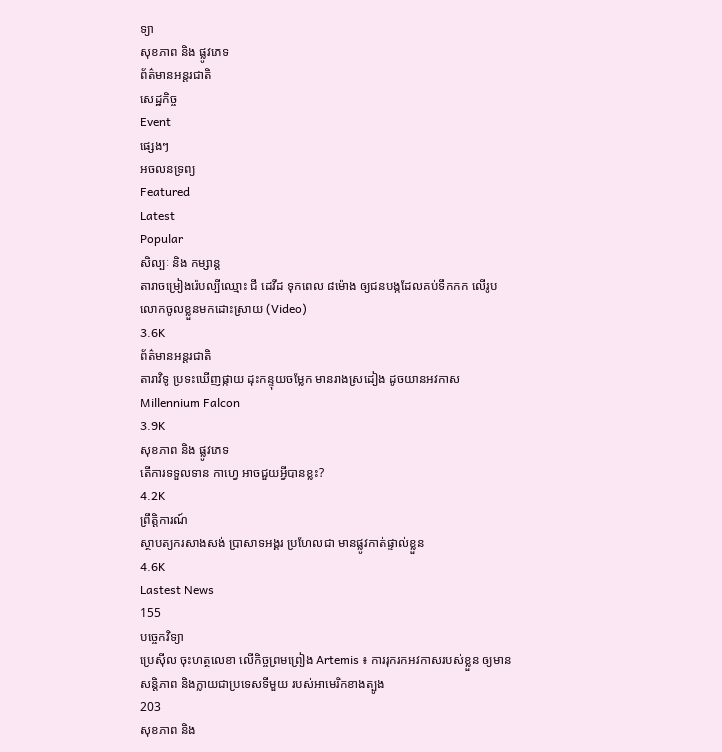ទ្យា
សុខភាព និង ផ្លូវភេទ
ព័ត៌មានអន្តរជាតិ
សេដ្ឋកិច្ច
Event
ផ្សេងៗ
អចលនទ្រព្យ
Featured
Latest
Popular
សិល្បៈ និង កម្សាន្ត
តារាចម្រៀងរ៉េបល្បីឈ្មោះ ជី ដេវីដ ទុកពេល ៨ម៉ោង ឲ្យជនបង្កដែលគប់ទឹកកក លើរូបលោកចូលខ្លួនមកដោះស្រាយ (Video)
3.6K
ព័ត៌មានអន្តរជាតិ
តារាវិទូ ប្រទះឃើញផ្កាយ ដុះកន្ទុយចម្លែក មានរាងស្រដៀង ដូចយានអវកាស Millennium Falcon
3.9K
សុខភាព និង ផ្លូវភេទ
តើការទទួលទាន កាហ្វេ អាចជួយអ្វីបានខ្លះ?
4.2K
ព្រឹត្តិការណ៍
ស្ថាបត្យករសាងសង់ ប្រាសាទអង្គរ ប្រហែលជា មានផ្លូវកាត់ផ្ទាល់ខ្លួន
4.6K
Lastest News
155
បច្ចេកវិទ្យា
ប្រេស៊ីល ចុះហត្ថលេខា លើកិច្ចព្រមព្រៀង Artemis ៖ ការរុករកអវកាសរបស់ខ្លួន ឲ្យមានសន្តិភាព និងក្លាយជាប្រទេសទីមួយ របស់អាមេរិកខាងត្បូង
203
សុខភាព និង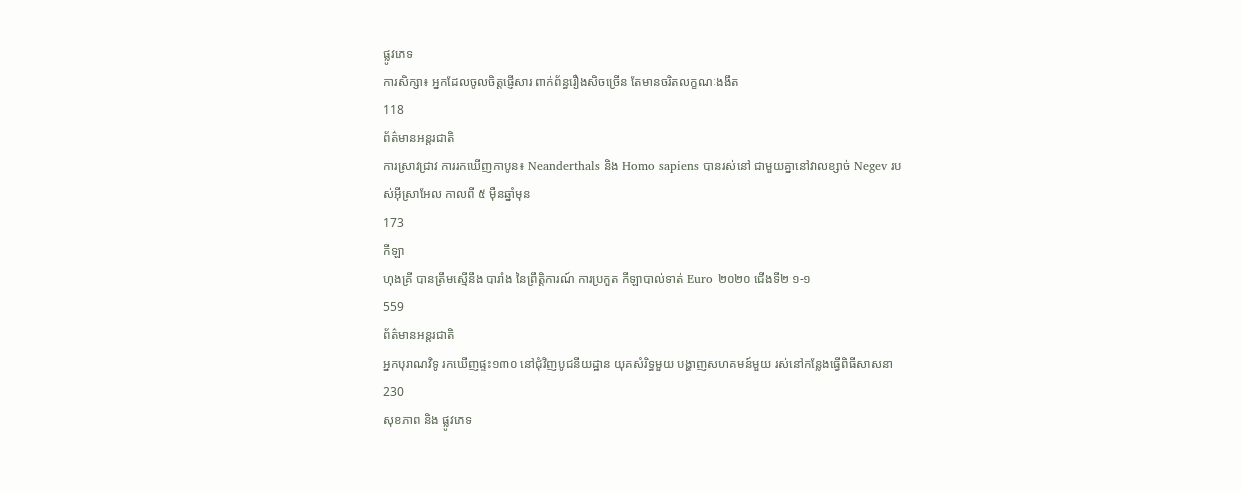ផ្លូវភេទ
ការសិក្សា៖ អ្នកដែលចូលចិត្តផ្ញើសារ ពាក់ព័ន្ធរឿងសិចច្រើន តែមានចរិតលក្ខណៈងងឹត
118
ព័ត៌មានអន្តរជាតិ
ការស្រាវជ្រាវ ការរកឃើញកាបូន៖ Neanderthals និង Homo sapiens បានរស់នៅ ជាមួយគ្នានៅវាលខ្សាច់ Negev របស់អ៊ីស្រាអែល កាលពី ៥ ម៉ឺនឆ្នាំមុន
173
កីឡា
ហុងគ្រី បានត្រឹមស្មើនឹង បារាំង នៃព្រឹត្តិការណ៍ ការប្រកួត កីឡាបាល់ទាត់ Euro ២០២០ ជើងទី២ ១-១
559
ព័ត៌មានអន្តរជាតិ
អ្នកបុរាណវិទូ រកឃើញផ្ទះ១៣០ នៅជុំវិញបូជនីយដ្ឋាន យុគសំរិទ្ធមួយ បង្ហាញសហគមន៍មួយ រស់នៅកន្លែងធ្វើពិធីសាសនា
230
សុខភាព និង ផ្លូវភេទ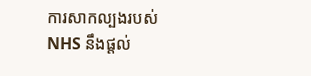ការសាកល្បងរបស់ NHS នឹងផ្តល់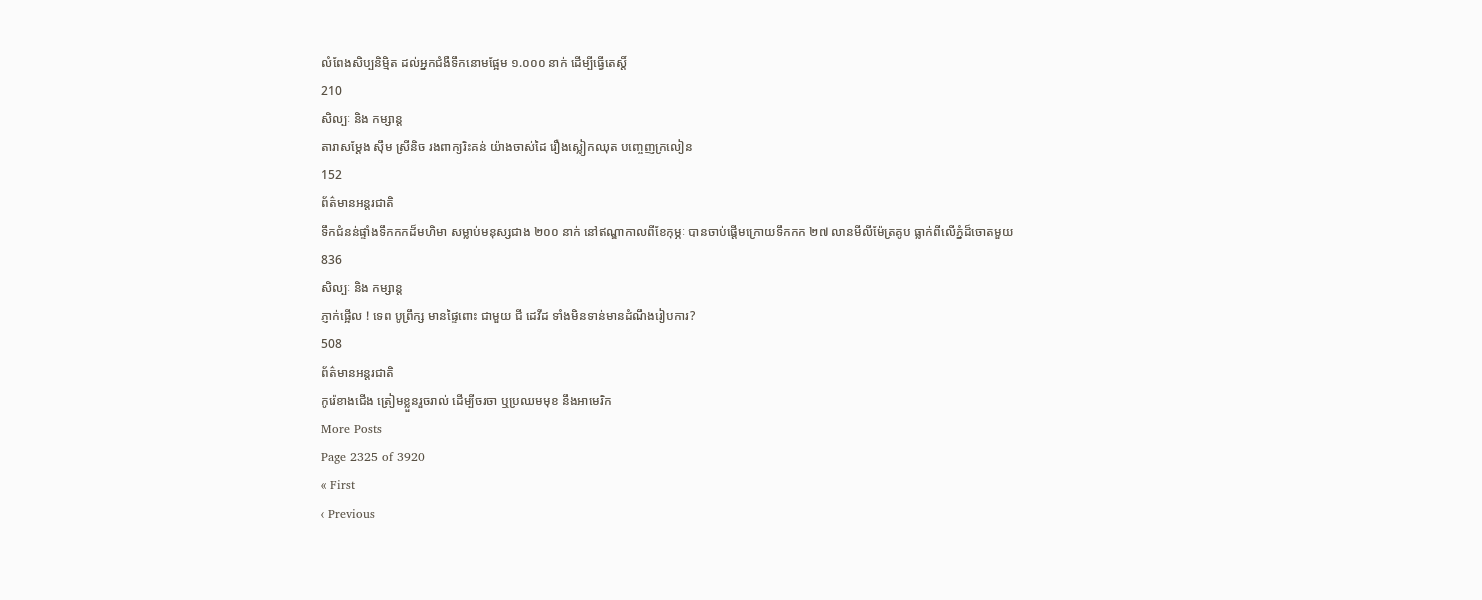លំពែងសិប្បនិម្មិត ដល់អ្នកជំងឺទឹកនោមផ្អែម ១.០០០ នាក់ ដើម្បីធ្វើតេស្តិ៍
210
សិល្បៈ និង កម្សាន្ត
តារាសម្ដែង ស៊ឹម ស្រីនិច រងពាក្យរិះគន់ យ៉ាងចាស់ដៃ រឿងស្លៀកឈុត បញ្ចេញក្រលៀន
152
ព័ត៌មានអន្តរជាតិ
ទឹកជំនន់ផ្ទាំងទឹកកកដ៏មហិមា សម្លាប់មនុស្សជាង ២០០ នាក់ នៅឥណ្ឌាកាលពីខែកុម្ភៈ បានចាប់ផ្តើមក្រោយទឹកកក ២៧ លានមីលីម៉ែត្រគូប ធ្លាក់ពីលើភ្នំដ៏ចោតមួយ
836
សិល្បៈ និង កម្សាន្ត
ភ្ញាក់ផ្អើល ! ទេព បូព្រឹក្ស មានផ្ទៃពោះ ជាមួយ ជី ដេវីដ ទាំងមិនទាន់មានដំណឹងរៀបការ?
508
ព័ត៌មានអន្តរជាតិ
កូរ៉េខាងជើង ត្រៀមខ្លួនរួចរាល់ ដើម្បីចរចា ឬប្រឈមមុខ នឹងអាមេរិក
More Posts
Page 2325 of 3920
« First
‹ Previous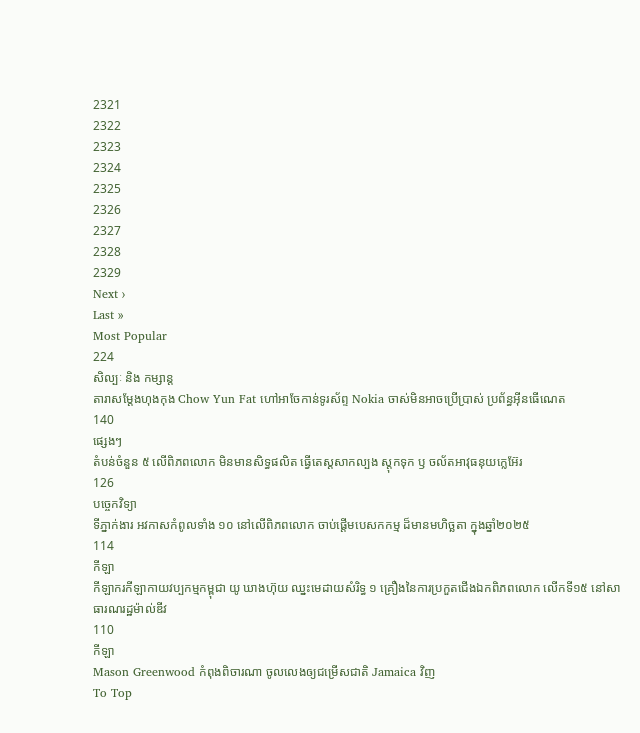2321
2322
2323
2324
2325
2326
2327
2328
2329
Next ›
Last »
Most Popular
224
សិល្បៈ និង កម្សាន្ត
តារាសម្តែងហុងកុង Chow Yun Fat ហៅអាចែកាន់ទូរស័ព្ទ Nokia ចាស់មិនអាចប្រើប្រាស់ ប្រព័ន្ធអ៊ីនធើណេត
140
ផ្សេងៗ
តំបន់ចំនួន ៥ លើពិភពលោក មិនមានសិទ្ធផលិត ធ្វើតេស្តសាកល្បង ស្តុកទុក ឫ ចល័តអាវុធនុយក្លេអ៊ែរ
126
បច្ចេកវិទ្យា
ទីភ្នាក់ងារ អវកាសកំពូលទាំង ១០ នៅលើពិភពលោក ចាប់ផ្តើមបេសកកម្ម ដ៏មានមហិច្ឆតា ក្នុងឆ្នាំ២០២៥
114
កីឡា
កីឡាករកីឡាកាយវប្បកម្មកម្ពុជា យូ ឃាងហ៊ុយ ឈ្នះមេដាយសំរិទ្ធ ១ គ្រឿងនៃការប្រកួតជើងឯកពិភពលោក លើកទី១៥ នៅសាធារណរដ្ឋម៉ាល់ឌីវ
110
កីឡា
Mason Greenwood កំពុងពិចារណា ចូលលេងឲ្យជម្រើសជាតិ Jamaica វិញ
To Top